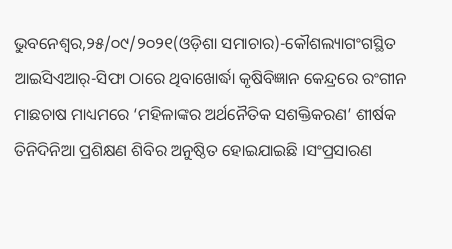ଭୁବନେଶ୍ୱର,୨୫/୦୯/୨୦୨୧(ଓଡ଼ିଶା ସମାଚାର)-କୌଶଲ୍ୟାଗଂଗସ୍ଥିତ ଆଇସିଏଆର୍-ସିଫା ଠାରେ ଥିବାଖୋର୍ଦ୍ଧା କୃଷିବିଜ୍ଞାନ କେନ୍ଦ୍ରରେ ରଂଗୀନ ମାଛଚାଷ ମାଧ୍ୟମରେ ‘ମହିଳାଙ୍କର ଅର୍ଥନୈତିକ ସଶକ୍ତିକରଣ’ ଶୀର୍ଷକ ତିନିଦିନିଆ ପ୍ରଶିକ୍ଷଣ ଶିବିର ଅନୁଷ୍ଠିତ ହୋଇଯାଇଛି ।ସଂପ୍ରସାରଣ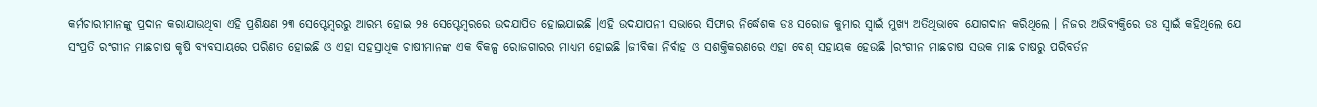କର୍ମଚାରୀମାନଙ୍କୁ ପ୍ରଦାନ କରାଯାଉଥିବା ଏହି ପ୍ରଶିକ୍ଷଣ ୨୩ ସେପ୍ଟେମ୍ବରରୁ ଆରମ୍ଭ ହୋଇ ୨୫ ସେପ୍ଟେମ୍ବରରେ ଉଦଯାପିତ ହୋଇଯାଇଛି ।ଏହି ଉଦଯାପନୀ ସଭାରେ ସିଫାର ନିର୍ଦ୍ଧେଶକ ଡଃ ସରୋଜ କୁମାର ସ୍ୱାଇଁ ମୁଖ୍ୟ ଅତିଥିଭାବେ ଯୋଗଦାନ କରିଥିଲେ । ନିଜର ଅଭିବ୍ୟକ୍ତିରେ ଡଃ ସ୍ୱାଇଁ କହିଥିଲେ ଯେ ସଂପ୍ରତି ରଂଗୀନ ମାଛଚାଷ କୃଷି ବ୍ୟବସାୟରେ ପରିଣତ ହୋଇଛି ଓ ଏହା ସହସ୍ରାଧିକ ଚାଷୀମାନଙ୍କ ଏକ ବିକଳ୍ପ ରୋଜଗାରର ମାଧ୍ୟମ ହୋଇଛି ।ଜୀବିକା ନିର୍ବାହ ଓ ସଶକ୍ତିକରଣରେ ଏହା ବେଶ୍ ସହାୟକ ହେଉଛି ।ରଂଗୀନ ମାଛଚାଷ ସଉକ ମାଛ ଚାଷରୁ ପରିବର୍ତନ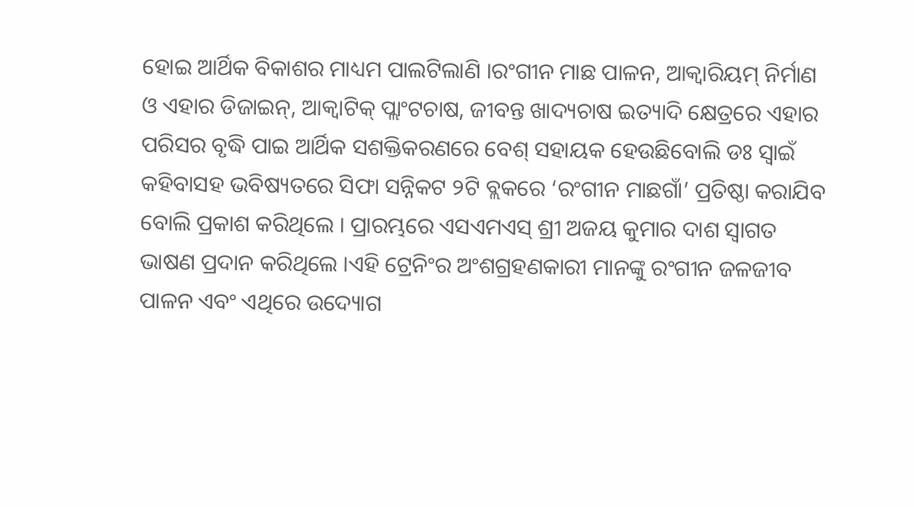ହୋଇ ଆର୍ଥିକ ବିକାଶର ମାଧ୍ୟମ ପାଲଟିଲାଣି ।ରଂଗୀନ ମାଛ ପାଳନ, ଆକ୍ୱାରିୟମ୍ ନିର୍ମାଣ ଓ ଏହାର ଡିଜାଇନ୍, ଆକ୍ୱାଟିକ୍ ପ୍ଲାଂଟଚାଷ, ଜୀବନ୍ତ ଖାଦ୍ୟଚାଷ ଇତ୍ୟାଦି କ୍ଷେତ୍ରରେ ଏହାର ପରିସର ବୃଦ୍ଧି ପାଇ ଆର୍ଥିକ ସଶକ୍ତିକରଣରେ ବେଶ୍ ସହାୟକ ହେଉଛିବୋଲି ଡଃ ସ୍ୱାଇଁ କହିବାସହ ଭବିଷ୍ୟତରେ ସିଫା ସନ୍ନିକଟ ୨ଟି ବ୍ଲକରେ ‘ରଂଗୀନ ମାଛଗାଁ’ ପ୍ରତିଷ୍ଠା କରାଯିବ ବୋଲି ପ୍ରକାଶ କରିଥିଲେ । ପ୍ରାରମ୍ଭରେ ଏସଏମଏସ୍ ଶ୍ରୀ ଅଜୟ କୁମାର ଦାଶ ସ୍ୱାଗତ ଭାଷଣ ପ୍ରଦାନ କରିଥିଲେ ।ଏହି ଟ୍ରେନିଂର ଅଂଶଗ୍ରହଣକାରୀ ମାନଙ୍କୁ ରଂଗୀନ ଜଳଜୀବ ପାଳନ ଏବଂ ଏଥିରେ ଉଦ୍ୟୋଗ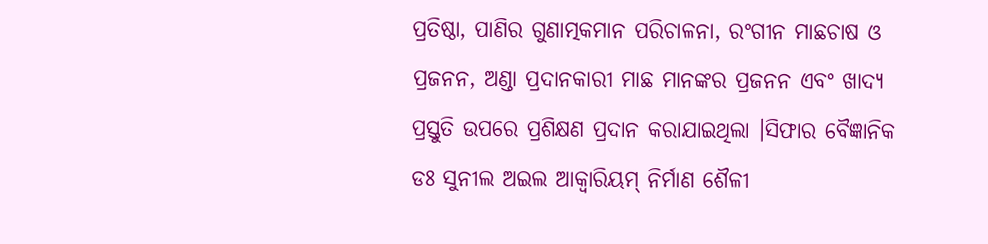ପ୍ରତିଷ୍ଠା, ପାଣିର ଗୁଣାତ୍ମକମାନ ପରିଚାଳନା, ରଂଗୀନ ମାଛଚାଷ ଓ ପ୍ରଜନନ, ଅଣ୍ଡା ପ୍ରଦାନକାରୀ ମାଛ ମାନଙ୍କର ପ୍ରଜନନ ଏବଂ ଖାଦ୍ୟ ପ୍ରସ୍ତୁତି ଉପରେ ପ୍ରଶିକ୍ଷଣ ପ୍ରଦାନ କରାଯାଇଥିଲା ।ସିଫାର ବୈଜ୍ଞାନିକ ଡଃ ସୁନୀଲ ଅଇଲ ଆକ୍ୱାରିୟମ୍ ନିର୍ମାଣ ଶୈଳୀ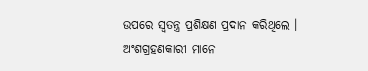ଉପରେ ସ୍ୱତନ୍ତ୍ର ପ୍ରଶିକ୍ଷଣ ପ୍ରଦାନ କରିଥିଲେ । ଅଂଶଗ୍ରହଣକାରୀ ମାନେ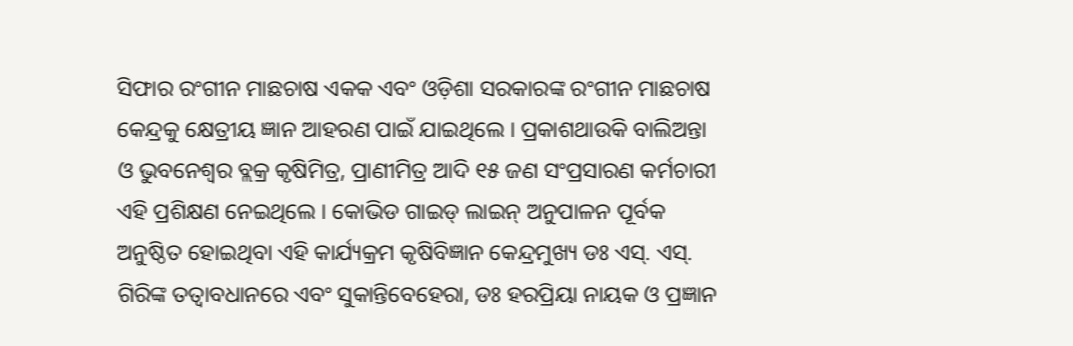ସିଫାର ରଂଗୀନ ମାଛଚାଷ ଏକକ ଏବଂ ଓଡ଼ିଶା ସରକାରଙ୍କ ରଂଗୀନ ମାଛଚାଷ କେନ୍ଦ୍ରକୁ କ୍ଷେତ୍ରୀୟ ଜ୍ଞାନ ଆହରଣ ପାଇଁ ଯାଇଥିଲେ । ପ୍ରକାଶଥାଉକି ବାଲିଅନ୍ତା ଓ ଭୁବନେଶ୍ୱର ବ୍ଲକ୍ର କୃଷିମିତ୍ର, ପ୍ରାଣୀମିତ୍ର ଆଦି ୧୫ ଜଣ ସଂପ୍ରସାରଣ କର୍ମଚାରୀ ଏହି ପ୍ରଶିକ୍ଷଣ ନେଇଥିଲେ । କୋଭିଡ ଗାଇଡ୍ ଲାଇନ୍ ଅନୁପାଳନ ପୂର୍ବକ ଅନୁଷ୍ଠିତ ହୋଇଥିବା ଏହି କାର୍ଯ୍ୟକ୍ରମ କୃଷିବିଜ୍ଞାନ କେନ୍ଦ୍ରମୁଖ୍ୟ ଡଃ ଏସ୍. ଏସ୍. ଗିରିଙ୍କ ତତ୍ୱାବଧାନରେ ଏବଂ ସୁକାନ୍ତିବେହେରା, ଡଃ ହରପ୍ରିୟା ନାୟକ ଓ ପ୍ରଜ୍ଞାନ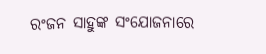ରଂଜନ ସାହୁଙ୍କ ସଂଯୋଜନାରେ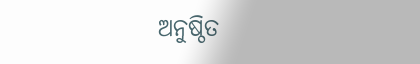ଅନୁଷ୍ଠିତ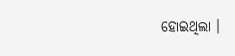ହୋଇଥିଲା ।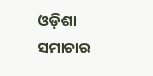ଓଡ଼ିଶା ସମାଚାର